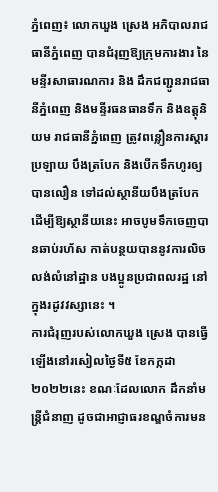ភ្នំពេញ៖ លោកឃួង ស្រេង អភិបាលរាជធានីភ្នំពេញ បានជំរុញឱ្យក្រុមការងារ នៃមន្ទីរសាធារណការ និង ដឹកជញ្ជូនរាជធានីភ្នំពេញ និងមន្ទីរធនធានទឹក និងឧត្តុនិយម រាជធានីភ្នំពេញ ត្រូវពន្លឿនការស្ដារប្រឡាយ បឹងត្របែក និងបើកទឹកហូរឲ្យបានលឿន ទៅដល់ស្ថានីយបឹងត្របែក ដើម្បីឱ្យស្ថានីយនេះ អាចបូមទឹកចេញបានឆាប់រហ័ស កាត់បន្ថយបាននូវការលិចលង់លំនៅដ្ឋាន បងប្អូនប្រជាពលរដ្ឋ នៅក្នុងរដូវវស្សានេះ ។
ការជំរុញរបស់លោកឃួង ស្រេង បានធ្វើឡើងនៅរសៀលថ្ងៃទី៥ ខែកក្កដា ២០២២នេះ ខណៈដែលលោក ដឹកនាំមន្ត្រីជំនាញ ដូចជាអាជ្ញាធរខណ្ឌចំការមន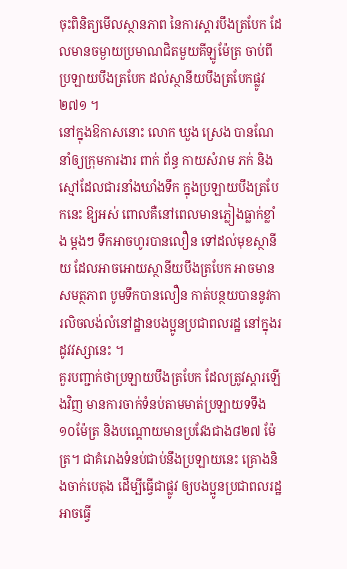ចុះពិនិត្យមើលស្ថានភាព នៃការស្ដារបឹងត្របែក ដែលមានចម្ងាយប្រមាណជិតមួយគីឡូម៉ែត្រ ចាប់ពីប្រឡាយបឹងត្របែក ដល់ស្ថានីយបឹងត្របែកផ្លូវ២៧១ ។
នៅក្នុងឱកាសនោះ លោក ឃួង ស្រេង បានណែនាំឲ្យក្រុមការងារ ពាក់ ព័ន្ធ កាយសំរាម ភក់ និងស្មៅដែលជារនាំងឃាំងទឹក ក្នុងប្រឡាយបឹងត្របែកនេះ ឱ្យអស់ ពោលគឺនៅពេលមានភ្លៀងធ្លាក់ខ្លាំង ម្តងៗ ទឹកអាចហូរបានលឿន ទៅដល់មុខស្ថានីយ ដែលអាចអោយស្ថានីយបឹងត្របែក អាចមានសមត្ថភាព បូមទឹកបានលឿន កាត់បន្ថយបាននូវការលិចលង់លំនៅដ្ឋានបងប្អូនប្រជាពលរដ្ឋ នៅក្នុងរដូវវស្សានេះ ។
គួរបញ្ជាក់ថាប្រឡាយបឹងត្របែក ដែលត្រូវស្តារឡើងវិញ មានការចាក់ទំនប់តាមមាត់ប្រឡាយទទឹង ១០ម៉ែត្រ និងបណ្តោយមានប្រវែងជាង៨២៧ ម៉ែត្រ។ ជាគំរោងទំនប់ជាប់នឹងប្រឡាយនេះ គ្រោងនិងចាក់បេតុង ដើម្បីធ្វើជាផ្លូវ ឲ្យបងប្អូនប្រជាពលរដ្ឋ អាចធ្វើ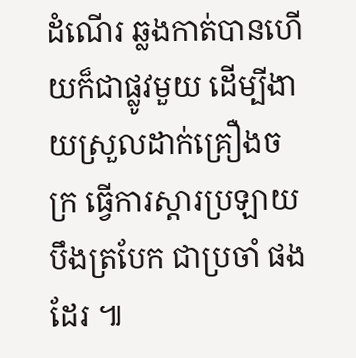ដំណើរ ឆ្លងកាត់បានហើយក៏ជាផ្លូវមួយ ដើម្បីងាយស្រួលដាក់គ្រឿងចក្រ ធ្វើការស្តារប្រឡាយបឹងត្របែក ជាប្រចាំ ផងដែរ ៕